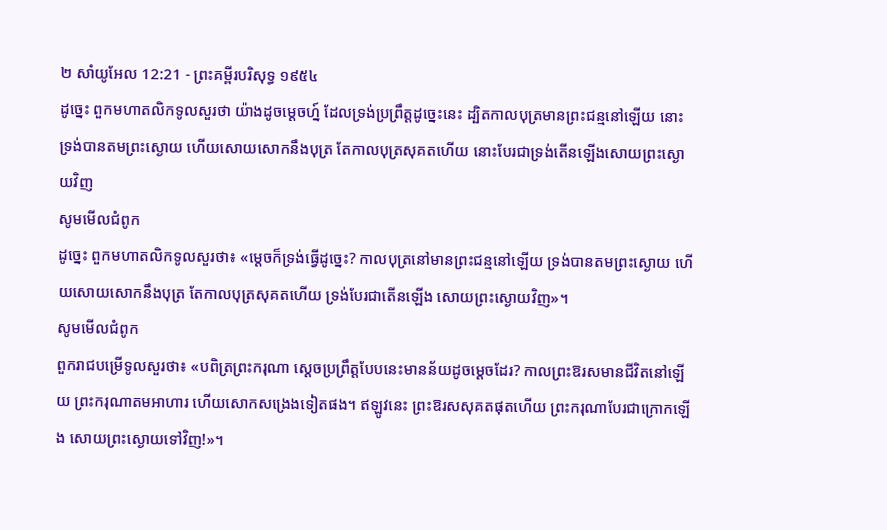២ សាំយូអែល 12:21 - ព្រះគម្ពីរបរិសុទ្ធ ១៩៥៤
ដូច្នេះ ពួកមហាតលិកទូលសួរថា យ៉ាងដូចម្តេចហ្ន៍ ដែលទ្រង់ប្រព្រឹត្តដូច្នេះនេះ ដ្បិតកាលបុត្រមានព្រះជន្មនៅឡើយ នោះទ្រង់បានតមព្រះស្ងោយ ហើយសោយសោកនឹងបុត្រ តែកាលបុត្រសុគតហើយ នោះបែរជាទ្រង់តើនឡើងសោយព្រះស្ងោយវិញ
សូមមើលជំពូក
ដូច្នេះ ពួកមហាតលិកទូលសួរថា៖ «ម្តេចក៏ទ្រង់ធ្វើដូច្នេះ? កាលបុត្រនៅមានព្រះជន្មនៅឡើយ ទ្រង់បានតមព្រះស្ងោយ ហើយសោយសោកនឹងបុត្រ តែកាលបុត្រសុគតហើយ ទ្រង់បែរជាតើនឡើង សោយព្រះស្ងោយវិញ»។
សូមមើលជំពូក
ពួករាជបម្រើទូលសួរថា៖ «បពិត្រព្រះករុណា ស្ដេចប្រព្រឹត្តបែបនេះមានន័យដូចម្ដេចដែរ? កាលព្រះឱរសមានជីវិតនៅឡើយ ព្រះករុណាតមអាហារ ហើយសោកសង្រេងទៀតផង។ ឥឡូវនេះ ព្រះឱរសសុគតផុតហើយ ព្រះករុណាបែរជាក្រោកឡើង សោយព្រះស្ងោយទៅវិញ!»។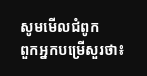សូមមើលជំពូក
ពួកអ្នកបម្រើសួរថា៖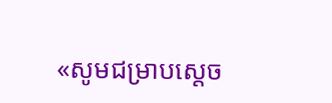«សូមជម្រាបស្តេច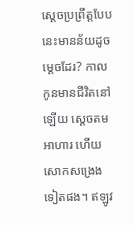ស្តេចប្រព្រឹត្តបែបនេះមានន័យដូចម្តេចដែរ? កាលកូនមានជីវិតនៅឡើយ ស្តេចតមអាហារ ហើយសោកសង្រេងទៀតផង។ ឥឡូវ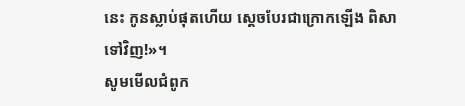នេះ កូនស្លាប់ផុតហើយ ស្តេចបែរជាក្រោកឡើង ពិសាទៅវិញ!»។
សូមមើលជំពូក